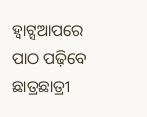ହ୍ୱାଟ୍ସଆପରେ ପାଠ ପଢ଼ିବେ ଛାତ୍ରଛାତ୍ରୀ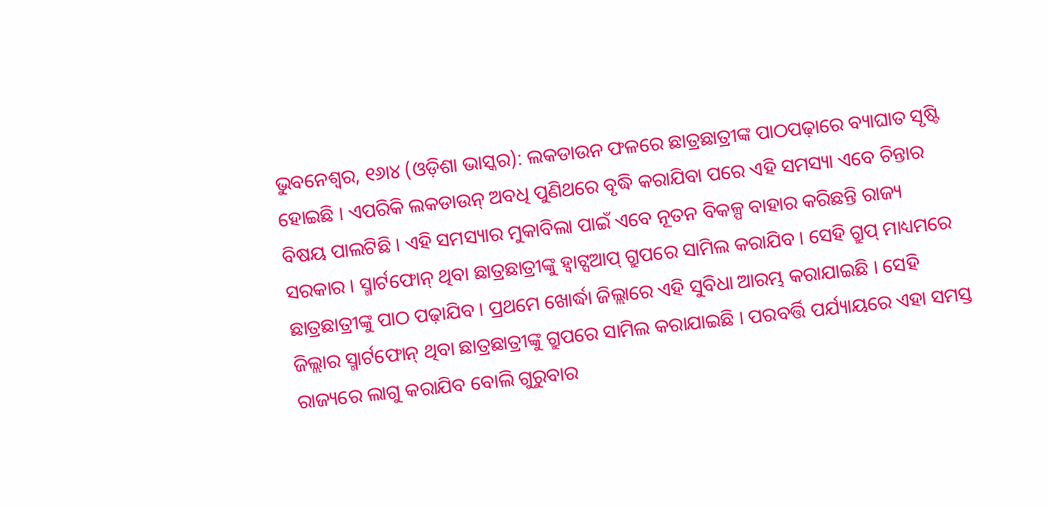ଭୁବନେଶ୍ୱର, ୧୬ା୪ (ଓଡ଼ିଶା ଭାସ୍କର): ଲକଡାଉନ ଫଳରେ ଛାତ୍ରଛାତ୍ରୀଙ୍କ ପାଠପଢ଼ାରେ ବ୍ୟାଘାତ ସୃଷ୍ଟି ହୋଇଛି । ଏପରିକି ଲକଡାଉନ୍ ଅବଧି ପୁଣିଥରେ ବୃଦ୍ଧି କରାଯିବା ପରେ ଏହି ସମସ୍ୟା ଏବେ ଚିନ୍ତାର ବିଷୟ ପାଲଟିଛି । ଏହି ସମସ୍ୟାର ମୁକାବିଲା ପାଇଁ ଏବେ ନୂତନ ବିକଳ୍ପ ବାହାର କରିଛନ୍ତି ରାଜ୍ୟ ସରକାର । ସ୍ମାର୍ଟଫୋନ୍ ଥିବା ଛାତ୍ରଛାତ୍ରୀଙ୍କୁ ହ୍ୱାଟ୍ସଆପ୍ ଗ୍ରୁପରେ ସାମିଲ କରାଯିବ । ସେହି ଗ୍ରୁପ୍ ମାଧ୍ୟମରେ ଛାତ୍ରଛାତ୍ରୀଙ୍କୁ ପାଠ ପଢ଼ାଯିବ । ପ୍ରଥମେ ଖୋର୍ଦ୍ଧା ଜିଲ୍ଲାରେ ଏହି ସୁବିଧା ଆରମ୍ଭ କରାଯାଇଛି । ସେହି ଜିଲ୍ଲାର ସ୍ମାର୍ଟଫୋନ୍ ଥିବା ଛାତ୍ରଛାତ୍ରୀଙ୍କୁ ଗ୍ରୁପରେ ସାମିଲ କରାଯାଇଛି । ପରବର୍ତ୍ତି ପର୍ଯ୍ୟାୟରେ ଏହା ସମସ୍ତ ରାଜ୍ୟରେ ଲାଗୁ କରାଯିବ ବୋଲି ଗୁରୁବାର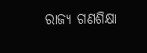ରାଜ୍ୟ ଗଣଶିକ୍ଷା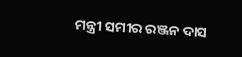ମନ୍ତ୍ରୀ ସମୀର ରଞ୍ଜନ ଦାସ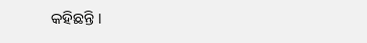କହିଛନ୍ତି ।